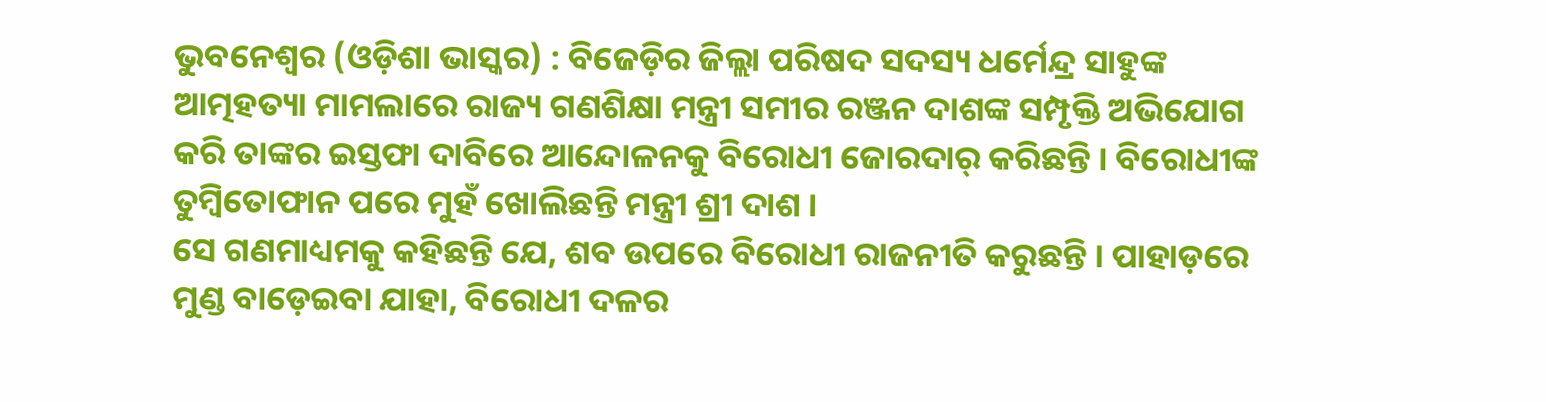ଭୁବନେଶ୍ୱର (ଓଡ଼ିଶା ଭାସ୍କର) : ବିଜେଡ଼ିର ଜିଲ୍ଲା ପରିଷଦ ସଦସ୍ୟ ଧର୍ମେନ୍ଦ୍ର ସାହୁଙ୍କ ଆତ୍ମହତ୍ୟା ମାମଲାରେ ରାଜ୍ୟ ଗଣଶିକ୍ଷା ମନ୍ତ୍ରୀ ସମୀର ରଞ୍ଜନ ଦାଶଙ୍କ ସମ୍ପୃକ୍ତି ଅଭିଯୋଗ କରି ତାଙ୍କର ଇସ୍ତଫା ଦାବିରେ ଆନ୍ଦୋଳନକୁ ବିରୋଧୀ ଜୋରଦାର୍ କରିଛନ୍ତି । ବିରୋଧୀଙ୍କ ତୁମ୍ବିତୋଫାନ ପରେ ମୁହଁ ଖୋଲିଛନ୍ତି ମନ୍ତ୍ରୀ ଶ୍ରୀ ଦାଶ ।
ସେ ଗଣମାଧ୍ୟମକୁ କହିଛନ୍ତି ଯେ, ଶବ ଉପରେ ବିରୋଧୀ ରାଜନୀତି କରୁଛନ୍ତି । ପାହାଡ଼ରେ ମୁଣ୍ଡ ବାଡ଼େଇବା ଯାହା, ବିରୋଧୀ ଦଳର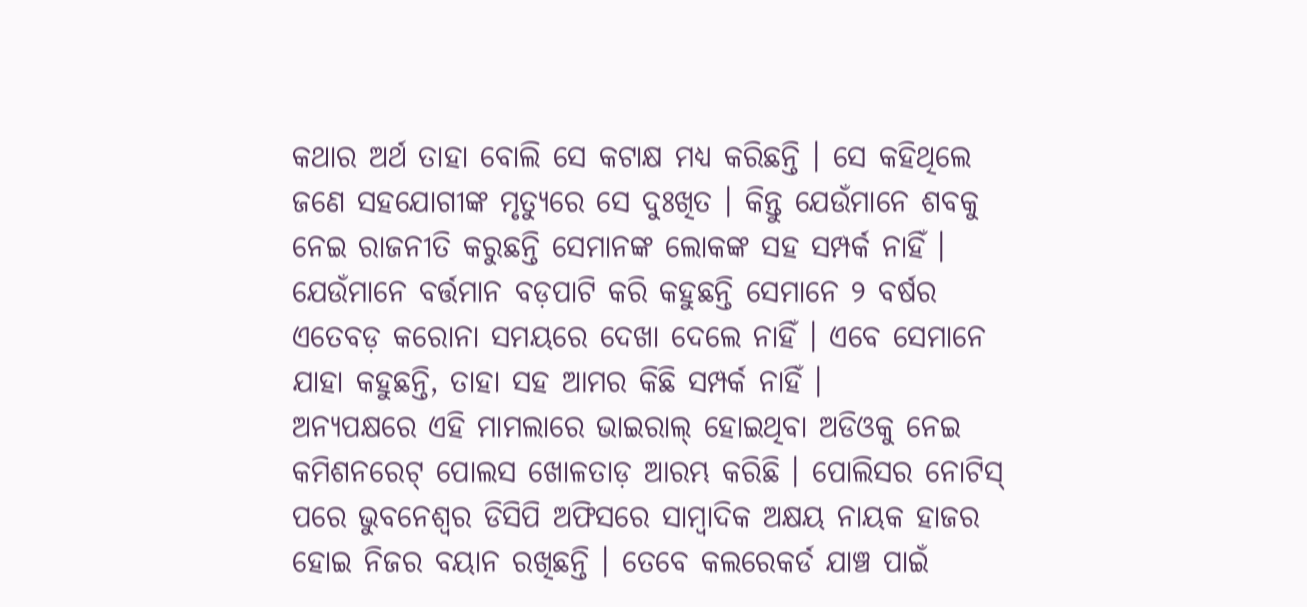କଥାର ଅର୍ଥ ତାହା ବୋଲି ସେ କଟାକ୍ଷ ମଧ୍ୟ କରିଛନ୍ତି । ସେ କହିଥିଲେ ଜଣେ ସହଯୋଗୀଙ୍କ ମୃତ୍ୟୁରେ ସେ ଦୁଃଖିତ । କିନ୍ତୁ ଯେଉଁମାନେ ଶବକୁ ନେଇ ରାଜନୀତି କରୁଛନ୍ତି ସେମାନଙ୍କ ଲୋକଙ୍କ ସହ ସମ୍ପର୍କ ନାହିଁ । ଯେଉଁମାନେ ବର୍ତ୍ତମାନ ବଡ଼ପାଟି କରି କହୁଛନ୍ତି ସେମାନେ ୨ ବର୍ଷର ଏତେବଡ଼ କରୋନା ସମୟରେ ଦେଖା ଦେଲେ ନାହିଁ । ଏବେ ସେମାନେ ଯାହା କହୁଛନ୍ତି, ତାହା ସହ ଆମର କିଛି ସମ୍ପର୍କ ନାହିଁ ।
ଅନ୍ୟପକ୍ଷରେ ଏହି ମାମଲାରେ ଭାଇରାଲ୍ ହୋଇଥିବା ଅଡିଓକୁ ନେଇ କମିଶନରେଟ୍ ପୋଲସ ଖୋଳତାଡ଼ ଆରମ୍ଭ କରିଛି । ପୋଲିସର ନୋଟିସ୍ ପରେ ଭୁବନେଶ୍ୱର ଡିସିପି ଅଫିସରେ ସାମ୍ବାଦିକ ଅକ୍ଷୟ ନାୟକ ହାଜର ହୋଇ ନିଜର ବୟାନ ରଖିଛନ୍ତି । ତେବେ କଲରେକର୍ଡ ଯାଞ୍ଚ ପାଇଁ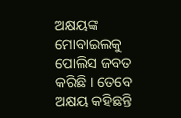ଅକ୍ଷୟଙ୍କ ମୋବାଇଲକୁ ପୋଲିସ ଜବତ କରିଛି । ତେବେ ଅକ୍ଷୟ କହିଛନ୍ତି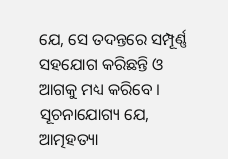ଯେ, ସେ ତଦନ୍ତରେ ସମ୍ପୂର୍ଣ୍ଣ ସହଯୋଗ କରିଛନ୍ତି ଓ ଆଗକୁ ମଧ୍ୟ କରିବେ ।
ସୂଚନାଯୋଗ୍ୟ ଯେ, ଆତ୍ମହତ୍ୟା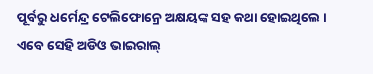ପୂର୍ବରୁ ଧର୍ମେନ୍ଦ୍ର ଟେଲିଫୋନ୍ରେ ଅକ୍ଷୟଙ୍କ ସହ କଥା ହୋଇଥିଲେ । ଏବେ ସେହି ଅଡିଓ ଭାଇରାଲ୍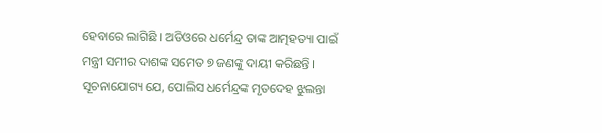ହେବାରେ ଲାଗିଛି । ଅଡିଓରେ ଧର୍ମେନ୍ଦ୍ର ତାଙ୍କ ଆତ୍ମହତ୍ୟା ପାଇଁ ମନ୍ତ୍ରୀ ସମୀର ଦାଶଙ୍କ ସମେତ ୭ ଜଣଙ୍କୁ ଦାୟୀ କରିଛନ୍ତି । ସୂଚନାଯୋଗ୍ୟ ଯେ, ପୋଲିସ ଧର୍ମେନ୍ଦ୍ରଙ୍କ ମୃତଦେହ ଝୁଲନ୍ତା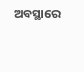ଅବସ୍ଥାରେ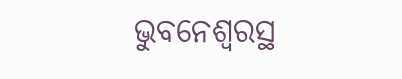ଭୁବନେଶ୍ୱରସ୍ଥ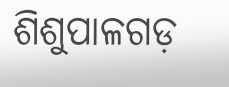ଶିଶୁପାଳଗଡ଼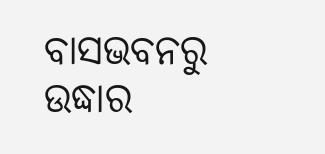ବାସଭବନରୁ ଉଦ୍ଧାର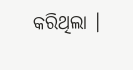କରିଥିଲା ।